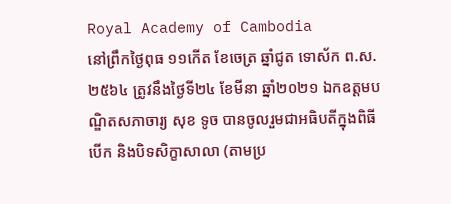Royal Academy of Cambodia
នៅព្រឹកថ្ងៃពុធ ១១កើត ខែចេត្រ ឆ្នាំជូត ទោស័ក ព.ស. ២៥៦៤ ត្រូវនឹងថ្ងៃទី២៤ ខែមីនា ឆ្នាំ២០២១ ឯកឧត្តមបណ្ឌិតសភាចារ្យ សុខ ទូច បានចូលរួមជាអធិបតីក្នុងពិធីបើក និងបិទសិក្ខាសាលា (តាមប្រ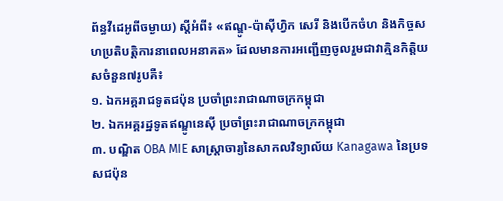ព័ន្ធវីដេអូពីចម្ងាយ) ស្តីអំពី៖ «ឥណ្ឌូ-ប៉ាសុីហ្វិក សេរី និងបើកចំហ និងកិច្ចសហប្រតិបត្តិការនាពេលអនាគត» ដែលមានការអញ្ជើញចូលរួមជាវាគ្មិនកិត្តិយសចំនួន៧រូបគឺ៖
១. ឯកអគ្គរាជទូតជប៉ុន ប្រចាំព្រះរាជាណាចក្រកម្ពុជា
២. ឯកអគ្គរដ្ឋទូតឥណ្ឌូនេស៊ី ប្រចាំព្រះរាជាណាចក្រកម្ពុជា
៣. បណ្ឌិត OBA MIE សាស្ត្រាចារ្យនៃសាកលវិទ្យាល័យ Kanagawa នៃប្រទសជប៉ុន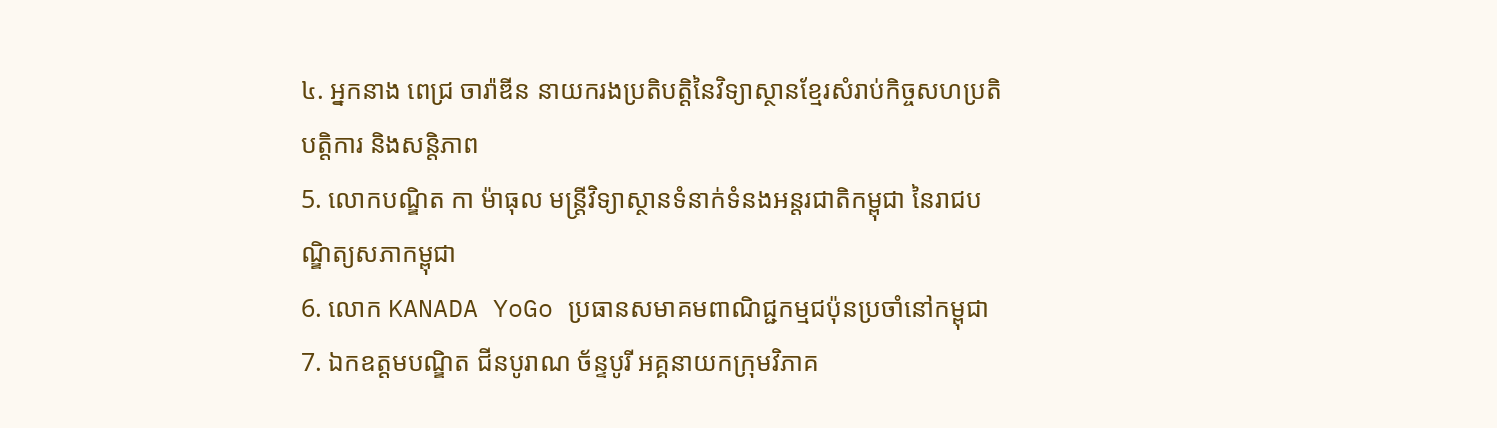៤. អ្នកនាង ពេជ្រ ចារ៉ាឌីន នាយករងប្រតិបត្តិនៃវិទ្យាស្ថានខ្មែរសំរាប់កិច្ចសហប្រតិបត្តិការ និងសន្តិភាព
5. លោកបណ្ឌិត កា ម៉ាធុល មន្ត្រីវិទ្យាស្ថានទំនាក់ទំនងអន្តរជាតិកម្ពុជា នៃរាជបណ្ឌិត្យសភាកម្ពុជា
6. លោក KANADA YoGo ប្រធានសមាគមពាណិជ្ជកម្មជប៉ុនប្រចាំនៅកម្ពុជា
7. ឯកឧត្ដមបណ្ឌិត ជីនបូរាណ ច័ន្ទបូរី អគ្គនាយកក្រុមវិភាគ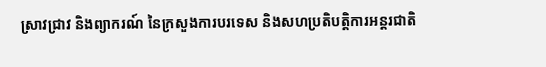ស្រាវជ្រាវ និងព្យាករណ៍ នៃក្រសួងការបរទេស និងសហប្រតិបត្តិការអន្តរជាតិ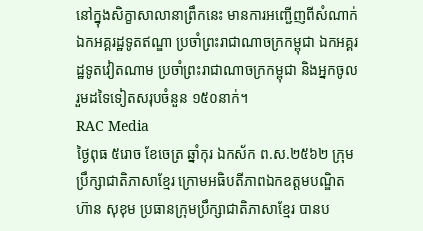នៅក្នុងសិក្ខាសាលានាព្រឹកនេះ មានការអញ្ជើញពីសំណាក់ឯកអគ្គរដ្ឋទូតឥណ្ឌា ប្រចាំព្រះរាជាណាចក្រកម្ពុជា ឯកអគ្គរដ្ឋទូតវៀតណាម ប្រចាំព្រះរាជាណាចក្រកម្ពុជា និងអ្នកចូលរួមដទៃទៀតសរុបចំនួន ១៥០នាក់។
RAC Media
ថ្ងៃពុធ ៥រោច ខែចេត្រ ឆ្នាំកុរ ឯកស័ក ព.ស.២៥៦២ ក្រុមប្រឹក្សាជាតិភាសាខ្មែរ ក្រោមអធិបតីភាពឯកឧត្តមបណ្ឌិត ហ៊ាន សុខុម ប្រធានក្រុមប្រឹក្សាជាតិភាសាខ្មែរ បានប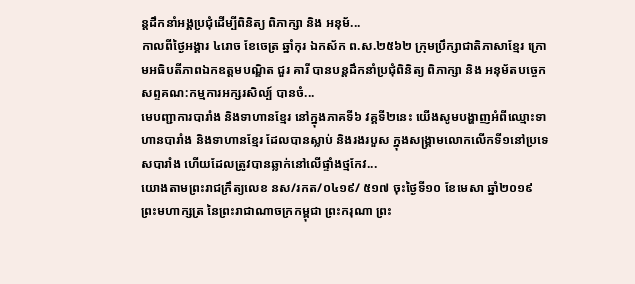ន្តដឹកនាំអង្គប្រជុំដេីម្បីពិនិត្យ ពិភាក្សា និង អនុម័...
កាលពីថ្ងៃអង្គារ ៤រោច ខែចេត្រ ឆ្នាំកុរ ឯកស័ក ព.ស.២៥៦២ ក្រុមប្រឹក្សាជាតិភាសាខ្មែរ ក្រោមអធិបតីភាពឯកឧត្តមបណ្ឌិត ជួរ គារី បានបន្តដឹកនាំប្រជុំពិនិត្យ ពិភាក្សា និង អនុម័តបច្ចេកសព្ទគណ:កម្មការអក្សរសិល្ប៍ បានចំ...
មេបញ្ជាការបារាំង និងទាហានខ្មែរ នៅក្នុងភាគទី៦ វគ្គទី២នេះ យើងសូមបង្ហាញអំពីឈ្មោះទាហានបារាំង និងទាហានខ្មែរ ដែលបានស្លាប់ និងរងរបួស ក្នុងសង្គ្រាមលោកលើកទី១នៅប្រទេសបារាំង ហើយដែលត្រូវបានឆ្លាក់នៅលើផ្ទាំងថ្មកែវ...
យោងតាមព្រះរាជក្រឹត្យលេខ នស/រកត/០៤១៩/ ៥១៧ ចុះថ្ងៃទី១០ ខែមេសា ឆ្នាំ២០១៩ ព្រះមហាក្សត្រ នៃព្រះរាជាណាចក្រកម្ពុជា ព្រះករុណា ព្រះ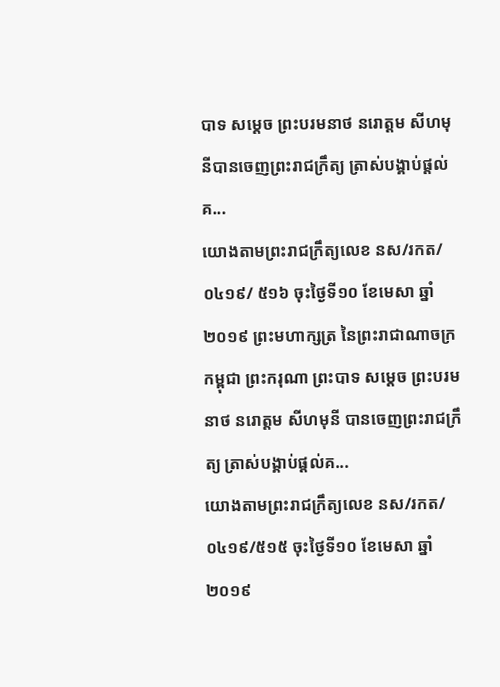បាទ សម្តេច ព្រះបរមនាថ នរោត្តម សីហមុនីបានចេញព្រះរាជក្រឹត្យ ត្រាស់បង្គាប់ផ្តល់គ...
យោងតាមព្រះរាជក្រឹត្យលេខ នស/រកត/០៤១៩/ ៥១៦ ចុះថ្ងៃទី១០ ខែមេសា ឆ្នាំ២០១៩ ព្រះមហាក្សត្រ នៃព្រះរាជាណាចក្រកម្ពុជា ព្រះករុណា ព្រះបាទ សម្តេច ព្រះបរមនាថ នរោត្តម សីហមុនី បានចេញព្រះរាជក្រឹត្យ ត្រាស់បង្គាប់ផ្តល់គ...
យោងតាមព្រះរាជក្រឹត្យលេខ នស/រកត/០៤១៩/៥១៥ ចុះថ្ងៃទី១០ ខែមេសា ឆ្នាំ២០១៩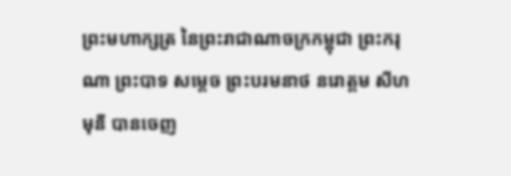ព្រះមហាក្សត្រ នៃព្រះរាជាណាចក្រកម្ពុជា ព្រះករុណា ព្រះបាទ សម្តេច ព្រះបរមនាថ នរោត្តម សីហមុនី បានចេញ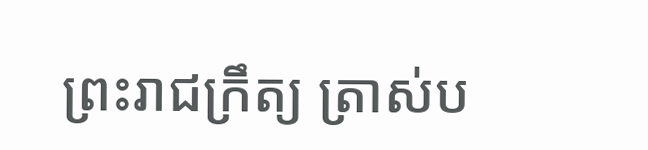ព្រះរាជក្រឹត្យ ត្រាស់ប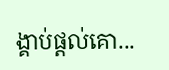ង្គាប់ផ្តល់គោ...